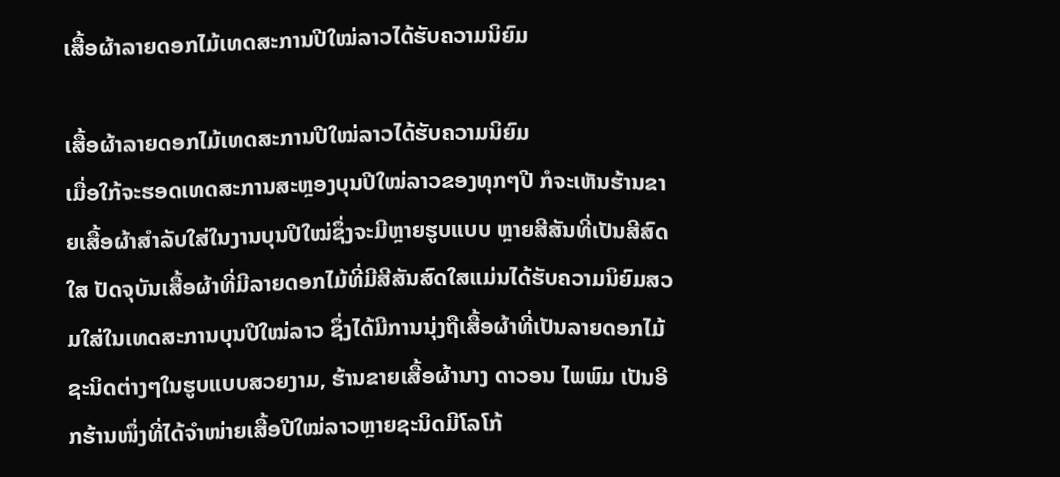ເສື້ອຜ້າລາຍດອກໄມ້ເທດສະການປີໃໝ່ລາວໄດ້ຮັບຄວາມນິຍົມ

ເສື້ອຜ້າລາຍດອກໄມ້ເທດສະການປີໃໝ່ລາວໄດ້ຮັບຄວາມນິຍົມ
ເມື່ອໃກ້ຈະຮອດເທດສະການສະຫຼອງບຸນປີໃໝ່ລາວຂອງທຸກໆປີ ກໍຈະເຫັນຮ້ານຂາຍເສື້ອຜ້າສໍາລັບໃສ່ໃນງານບຸນປີໃໝ່ຊຶ່ງຈະມີຫຼາຍຮູບແບບ ຫຼາຍສີສັນທີ່ເປັນສີສົດໃສ ປັດຈຸບັນເສື້ອຜ້າທີ່ມີລາຍດອກໄມ້ທີ່ມີສີສັນສົດໃສແມ່ນໄດ້ຮັບຄວາມນິຍົມສວມໃສ່ໃນເທດສະການບຸນປີໃໝ່ລາວ ຊຶ່ງໄດ້ມີການນຸ່ງຖືເສື້ອຜ້າທີ່ເປັນລາຍດອກໄມ້ຊະນິດຕ່າງໆໃນຮູບແບບສວຍງາມ, ຮ້ານຂາຍເສື້ອຜ້ານາງ ດາວອນ ໄພພົມ ເປັນອີກຮ້ານໜຶ່ງທີ່ໄດ້ຈໍາໜ່າຍເສື້ອປີໃໝ່ລາວຫຼາຍຊະນິດມີໂລໂກ້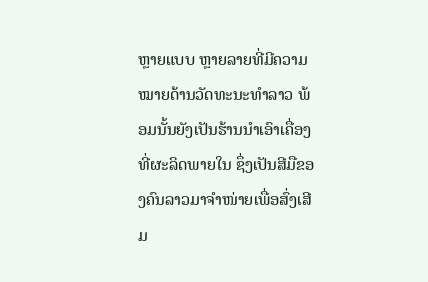ຫຼາຍແບບ ຫຼາຍລາຍທີ່ມີຄວາມໝາຍດ້ານວັດທະນະທໍາລາວ ພ້ອມນັ້ນຍັງເປັນຮ້ານນໍາເອົາເຄື່ອງທີ່ຜະລິດພາຍໃນ ຊຶ່ງເປັນສີມືຂອງຄົນລາວມາຈໍາໜ່າຍເພື່ອສົ່ງເສີມ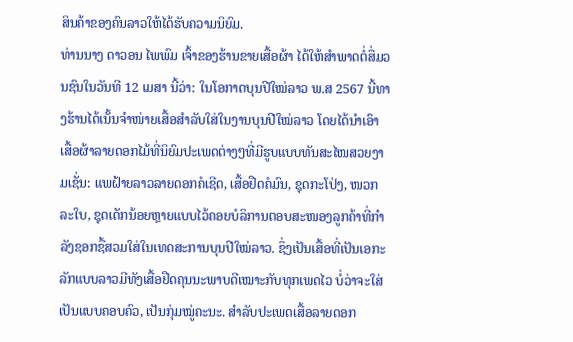ສິນຄ້າຂອງຄົນລາວໃຫ້ໄດ້ຮັບຄວາມນິຍົມ.
ທ່ານນາງ ດາວອນ ໄພພົມ ເຈົ້າຂອງຮ້ານຂາຍເສື້ອຜ້າ ໄດ້ໃຫ້ສໍາພາດຕໍ່ສື່ມວນຊົນໃນວັນທີ 12 ເມສາ ນີ້ວ່າ: ໃນໂອກາດບຸນປີໃໝ່ລາວ ພ.ສ 2567 ນີ້ທາງຮ້ານໄດ້ເນັ້ນຈຳໜ່າຍເສື້ອສໍາລັບໃສ່ໃນງານບຸນປີໃໝ່ລາວ ໂດຍໄດ້ນໍາເອົາເສື້ອຜ້າລາຍດອກໄມ້ທີ່ນິຍົມປະເພດຕ່າງໆທີ່ມີຮູບແບບທັນສະໄໜສວຍງາມເຊັ່ນ: ແພຝ້າຍລາວລາຍດອກຄໍເຊີດ, ເສື້ອຢືດຄໍມົນ, ຊຸດກະໂປ່ງ, ໜວກລະໃບ, ຊຸດເດັກນ້ອຍຫຼາຍແບບໄວ້ຄອຍບໍລິການຕອບສະໜອງລູກຄ້າທີ່ກໍາລັງຊອກຊື້ສວມໃສ່ໃນເທດສະການບຸນປີໃໝ່ລາວ. ຊຶ່ງເປັນເສື້ອທີ່ເປັນເອກະລັກແບບລາວມີທັງເສື້ອຢືດຄຸນນະພາບດີເໝາະກັບທຸກເພດໄວ ບໍ່ວ່າຈະໃສ່ເປັນແບບຄອບຄົວ, ເປັນກຸ່ມໝູ່ຄະນະ. ສໍາລັບປະເພດເສື້ອລາຍດອກ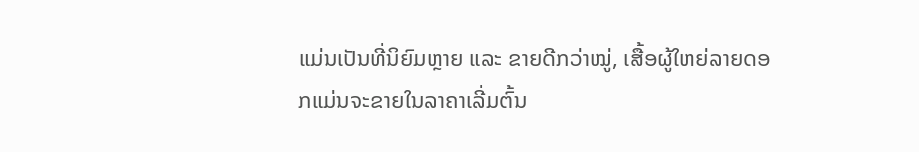ແມ່ນເປັນທີ່ນິຍົມຫຼາຍ ແລະ ຂາຍດີກວ່າໝູ່, ເສື້ອຜູ້ໃຫຍ່ລາຍດອກແມ່ນຈະຂາຍໃນລາຄາເລີ່ມຕົ້ນ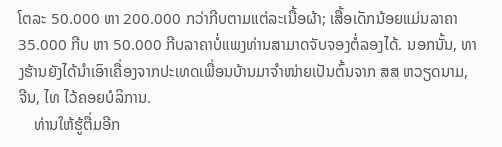ໂຕລະ 50.000 ຫາ 200.000 ກວ່າກີບຕາມແຕ່ລະເນື້ອຜ້າ; ເສື້ອເດັກນ້ອຍແມ່ນລາຄາ 35.000 ກີບ ຫາ 50.000 ກີບລາຄາບໍ່ແພງທ່ານສາມາດຈັບຈອງຕໍ່ລອງໄດ້. ນອກນັ້ນ, ທາງຮ້ານຍັງໄດ້ນໍາເອົາເຄື່ອງຈາກປະເທດເພື່ອນບ້ານມາຈໍາໜ່າຍເປັນຕົ້ນຈາກ ສສ ຫວຽດນາມ, ຈີນ, ໄທ ໄວ້ຄອຍບໍລິການ.
    ທ່ານໃຫ້ຮູ້ຕື່ມອີກ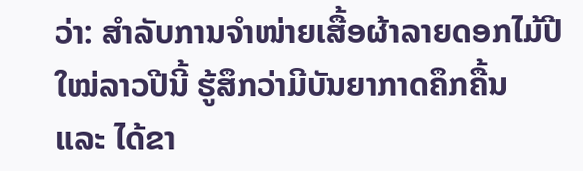ວ່າ: ສໍາລັບການຈໍາໜ່າຍເສື້ອຜ້າລາຍດອກໄມ້ປີໃໝ່ລາວປີນີ້ ຮູ້ສຶກວ່າມີບັນຍາກາດຄຶກຄື້ນ ແລະ ໄດ້ຂາ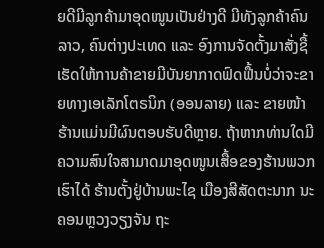ຍດີມີລູກຄ້າມາອຸດໜູນເປັນຢ່າງດີ ມີທັງລູກຄ້າຄົນລາວ, ຄົນຕ່າງປະເທດ ແລະ ອົງການຈັດຕັ້ງມາສັ່ງຊື້ເຮັດໃຫ້ການຄ້າຂາຍມີບັນຍາກາດຟົດຟື້ນບໍ່ວ່າຈະຂາຍທາງເອເລັກໂຕຣນິກ (ອອນລາຍ) ແລະ ຂາຍໜ້າຮ້ານແມ່ນມີຜົນຕອບຮັບດີຫຼາຍ. ຖ້າຫາກທ່ານໃດມີຄວາມສົນໃຈສາມາດມາອຸດໜູນເສື້ອຂອງຮ້ານພວກເຮົາໄດ້ ຮ້ານຕັ້ງຢູ່ບ້ານພະໄຊ ເມືອງສີສັດຕະນາກ ນະຄອນຫຼວງວຽງຈັນ ຖະ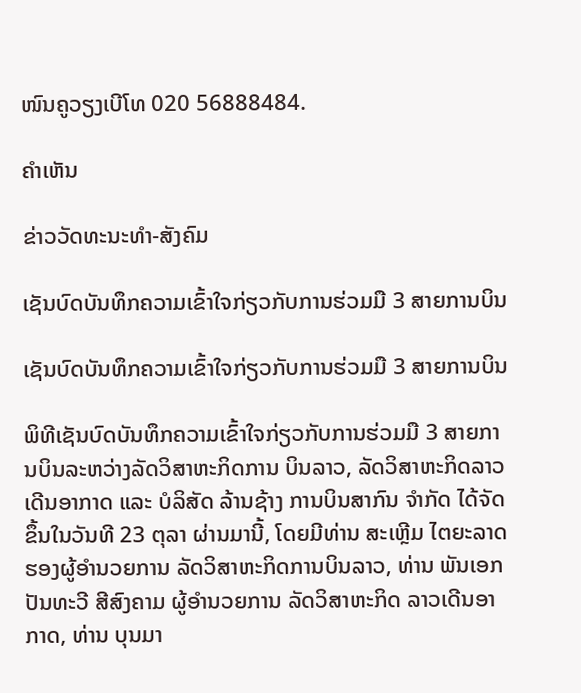ໜົນຄູວຽງເບີໂທ 020 56888484.

ຄໍາເຫັນ

ຂ່າວວັດທະນະທຳ-ສັງຄົມ

ເຊັນບົດບັນທຶກຄວາມເຂົ້າໃຈກ່ຽວກັບການຮ່ວມມື 3 ສາຍການບິນ

ເຊັນບົດບັນທຶກຄວາມເຂົ້າໃຈກ່ຽວກັບການຮ່ວມມື 3 ສາຍການບິນ

ພິທີເຊັນບົດບັນທຶກຄວາມເຂົ້າໃຈກ່ຽວກັບການຮ່ວມມື 3 ສາຍການບິນລະຫວ່າງລັດວິສາຫະກິດການ ບິນລາວ, ລັດວິສາຫະກິດລາວເດີນອາກາດ ແລະ ບໍລິສັດ ລ້ານຊ້າງ ການບິນສາກົນ ຈໍາກັດ ໄດ້ຈັດຂຶ້ນໃນວັນທີ 23 ຕຸລາ ຜ່ານມານີ້, ໂດຍມີທ່ານ ສະເຫຼີມ ໄຕຍະລາດ ຮອງຜູ້ອໍານວຍການ ລັດວິສາຫະກິດການບິນລາວ, ທ່ານ ພັນເອກ ປັນທະວີ ສີສົງຄາມ ຜູ້ອໍານວຍການ ລັດວິສາຫະກິດ ລາວເດີນອາກາດ, ທ່ານ ບຸນມາ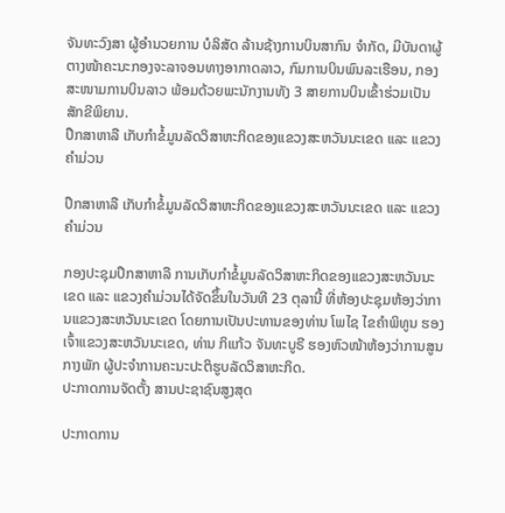ຈັນທະວົງສາ ຜູ້ອໍານວຍການ ບໍລິສັດ ລ້ານຊ້າງການບິນສາກົນ ຈໍາກັດ, ມີບັນດາຜູ້ຕາງໜ້າຄະນະກອງຈະລາຈອນທາງອາກາດລາວ, ກົມການບິນພົນລະເຮືອນ, ກອງສະໜາມການບິນລາວ ພ້ອມດ້ວຍພະນັກງານທັງ 3 ສາຍການບິນເຂົ້າຮ່ວມເປັນສັກຂີພິຍານ.
ປຶກສາຫາລື ເກັບກໍາຂໍ້ມູນລັດວິສາຫະກິດຂອງແຂວງສະຫວັນນະເຂດ ແລະ ແຂວງຄຳມ່ວນ

ປຶກສາຫາລື ເກັບກໍາຂໍ້ມູນລັດວິສາຫະກິດຂອງແຂວງສະຫວັນນະເຂດ ແລະ ແຂວງຄຳມ່ວນ

ກອງປະຊຸມປຶກສາຫາລື ການເກັບກໍາຂໍ້ມູນລັດວິສາຫະກິດຂອງແຂວງສະຫວັນນະເຂດ ແລະ ແຂວງຄຳມ່ວນໄດ້ຈັດຂຶ້ນໃນວັນທີ 23 ຕຸລານີ້ ທີ່ຫ້ອງປະຊຸມຫ້ອງວ່າການແຂວງສະຫວັນນະເຂດ ໂດຍການເປັນປະທານຂອງທ່ານ ໂພໄຊ ໄຂຄຳພິທູນ ຮອງເຈົ້າແຂວງສະຫວັນນະເຂດ, ທ່ານ ກິແກ້ວ ຈັນທະບູຣີ ຮອງຫົວໜ້າຫ້ອງວ່າການສູນກາງພັກ ຜູ້ປະຈຳການຄະນະປະຕິຮູບລັດວິສາຫະກິດ.
ປະກາດການຈັດຕັ້ງ ສານປະຊາຊົນສູງສຸດ

ປະກາດການ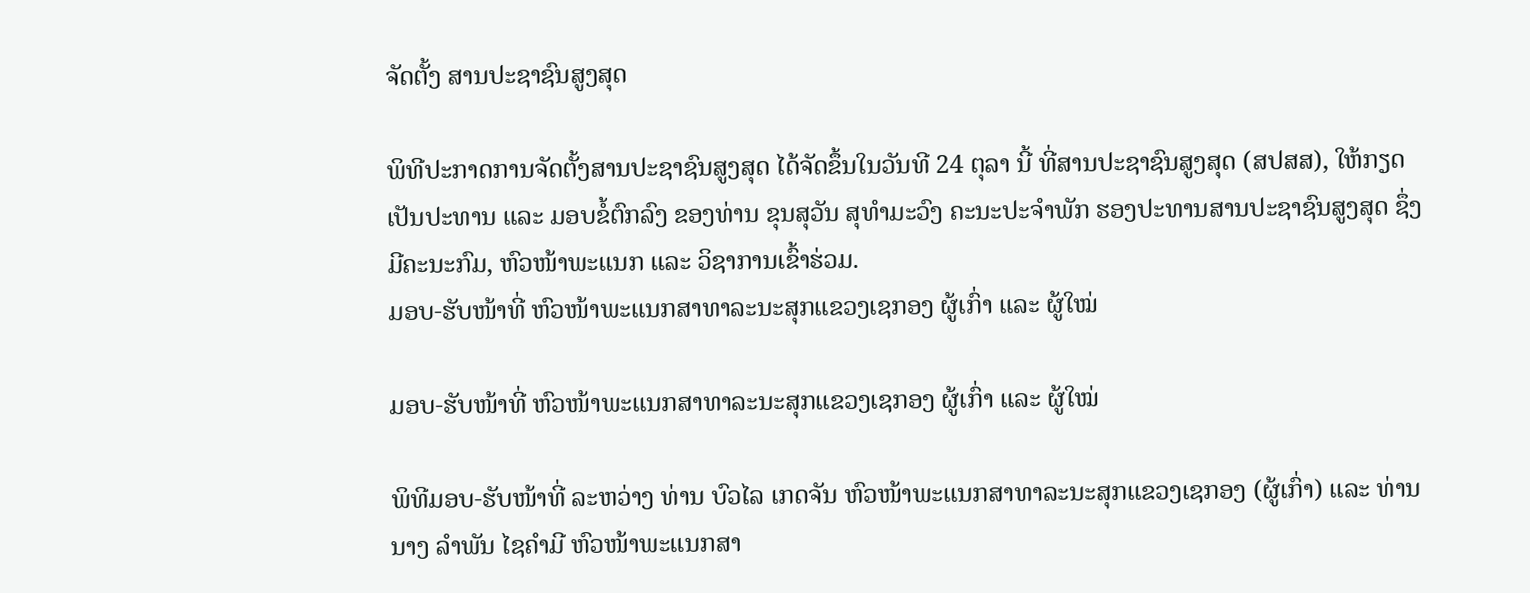ຈັດຕັ້ງ ສານປະຊາຊົນສູງສຸດ

ພິທີປະກາດການຈັດຕັ້ງສານປະຊາຊົນສູງສຸດ ໄດ້ຈັດຂຶ້ນໃນວັນທີ 24 ຕຸລາ ນີ້ ທີ່ສານປະຊາຊົນສູງສຸດ (ສປສສ), ໃຫ້ກຽດເປັນປະທານ ແລະ ມອບຂໍ້ຕົກລົງ ຂອງທ່ານ ຂຸນສຸວັນ ສຸທຳມະວົງ ຄະນະປະຈຳພັກ ຮອງປະທານສານປະຊາຊົນສູງສຸດ ຊຶ່ງມີຄະນະກົມ, ຫົວໜ້າພະແນກ ແລະ ວິຊາການເຂົ້າຮ່ວມ.
ມອບ-ຮັບໜ້າທີ່ ຫົວໜ້າພະແນກສາທາລະນະສຸກແຂວງເຊກອງ ຜູ້ເກົ່າ ແລະ ຜູ້ໃໝ່

ມອບ-ຮັບໜ້າທີ່ ຫົວໜ້າພະແນກສາທາລະນະສຸກແຂວງເຊກອງ ຜູ້ເກົ່າ ແລະ ຜູ້ໃໝ່

ພິທີມອບ-ຮັບໜ້າທີ່ ລະຫວ່າງ ທ່ານ ບົວໄລ ເກດຈັນ ຫົວໜ້າພະແນກສາທາລະນະສຸກແຂວງເຊກອງ (ຜູ້ເກົ່າ) ແລະ ທ່ານ ນາງ ລໍາພັນ ໄຊຄໍາມີ ຫົວໜ້າພະແນກສາ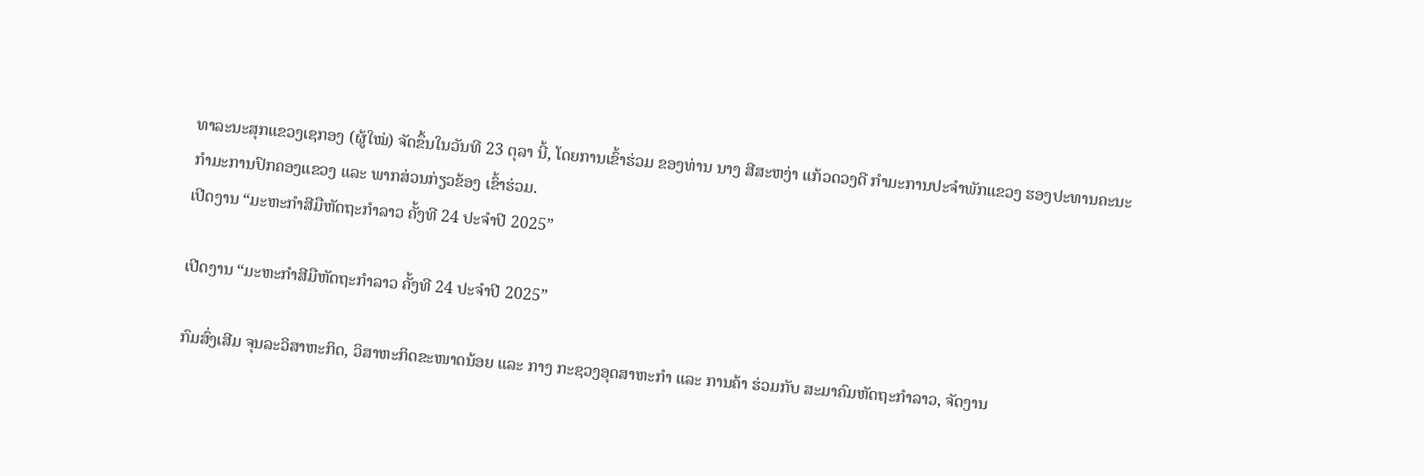ທາລະນະສຸກແຂວງເຊກອງ (ຜູ້ໃໝ່) ຈັດຂຶ້ນໃນວັນທີ 23 ຕຸລາ ນີ້, ໂດຍການເຂົ້າຮ່ວມ ຂອງທ່ານ ນາງ ສີສະຫງ່າ ແກ້ວດວງດີ ກໍາມະການປະຈໍາພັກແຂວງ ຮອງປະທານຄະນະກໍາມະການປົກຄອງແຂວງ ແລະ ພາກສ່ວນກ່ຽວຂ້ອງ ເຂົ້າຮ່ວມ.
ເປີດງານ “ມະຫະກຳສີມືຫັດຖະກຳລາວ ຄັ້ງທີ 24 ປະຈໍາປີ 2025”

ເປີດງານ “ມະຫະກຳສີມືຫັດຖະກຳລາວ ຄັ້ງທີ 24 ປະຈໍາປີ 2025”

ກົມສົ່ງເສີມ ຈຸນລະວິສາຫະກິດ, ວິສາຫະກິດຂະໜາດນ້ອຍ ແລະ ກາງ ກະຊວງອຸດສາຫະກຳ ແລະ ການຄ້າ ຮ່ວມກັບ ສະມາຄົມຫັດຖະກຳລາວ, ຈັດງານ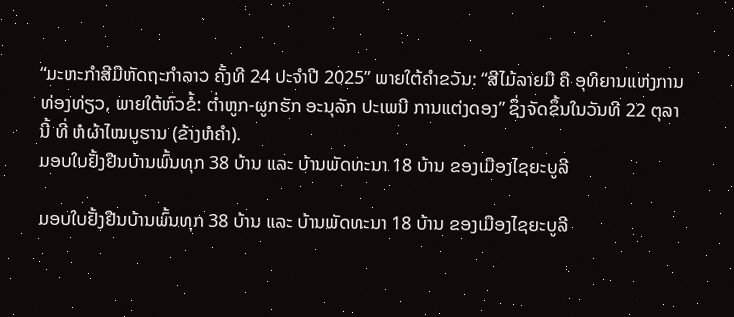“ມະຫະກຳສີມືຫັດຖະກຳລາວ ຄັ້ງທີ 24 ປະຈໍາປີ 2025” ພາຍໃຕ້ຄໍາຂວັນ: “ສີໄມ້ລາຍມື ຄື ອຸທິຍານແຫ່ງການທ່ອງທ່ຽວ, ພາຍໃຕ້ຫົວຂໍ້: ຕໍ່າຫູກ-ຜູກຮັກ ອະນຸລັກ ປະເພນີ ການແຕ່ງດອງ” ຊຶ່ງຈັດຂຶ້ນໃນວັນທີ 22 ຕຸລານີ້ ທີ່ ຫໍຜ້າໄໝບູຮານ (ຂ້າງຫໍຄໍາ).
ມອບໃບຢັ້ງຢືນບ້ານພົ້ນທຸກ 38 ບ້ານ ແລະ ບ້ານພັດທະນາ 18 ບ້ານ ຂອງເມືອງໄຊຍະບູລີ

ມອບໃບຢັ້ງຢືນບ້ານພົ້ນທຸກ 38 ບ້ານ ແລະ ບ້ານພັດທະນາ 18 ບ້ານ ຂອງເມືອງໄຊຍະບູລີ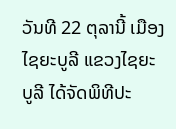ວັນທີ 22 ຕຸລານີ້ ເມືອງໄຊຍະບູລີ ແຂວງໄຊຍະບູລີ ໄດ້ຈັດພິທີປະ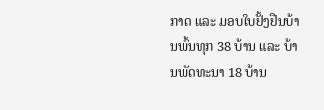ກາດ ແລະ ມອບໃບຢັ້ງຢືນບ້ານພົ້ນທຸກ 38 ບ້ານ ແລະ ບ້ານພັດທະນາ 18 ບ້ານ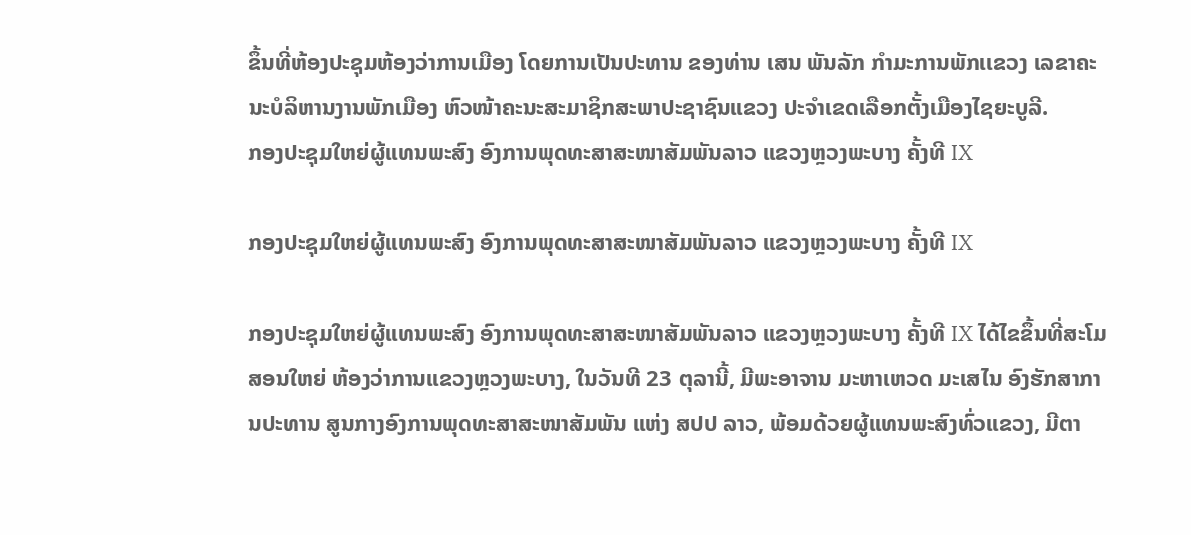ຂຶ້ນທີ່ຫ້ອງປະຊຸມຫ້ອງວ່າການເມືອງ ໂດຍການເປັນປະທານ ຂອງທ່ານ ເສນ ພັນລັກ ກຳມະການພັກເເຂວງ ເລຂາຄະນະບໍລິຫານງານພັກເມືອງ ຫົວໜ້າຄະນະສະມາຊິກສະພາປະຊາຊົນແຂວງ ປະຈໍາເຂດເລືອກຕັ້ງເມືອງໄຊຍະບູລີ.
ກອງປະຊຸມໃຫຍ່ຜູ້ແທນພະສົງ ອົງການພຸດທະສາສະໜາສັມພັນລາວ ແຂວງຫຼວງພະບາງ ຄັ້ງທີ IX

ກອງປະຊຸມໃຫຍ່ຜູ້ແທນພະສົງ ອົງການພຸດທະສາສະໜາສັມພັນລາວ ແຂວງຫຼວງພະບາງ ຄັ້ງທີ IX

ກອງປະຊຸມໃຫຍ່ຜູ້ແທນພະສົງ ອົງການພຸດທະສາສະໜາສັມພັນລາວ ແຂວງຫຼວງພະບາງ ຄັ້ງທີ IX ໄດ້ໄຂຂຶ້ນທີ່ສະໂມສອນໃຫຍ່ ຫ້ອງວ່າການແຂວງຫຼວງພະບາງ, ໃນວັນທີ 23 ຕຸລານີ້, ມີພະອາຈານ ມະຫາເຫວດ ມະເສໄນ ອົງຮັກສາການປະທານ ສູນກາງອົງການພຸດທະສາສະໜາສັມພັນ ແຫ່ງ ສປປ ລາວ, ພ້ອມດ້ວຍຜູ້ແທນພະສົງທົ່ວແຂວງ, ມີຕາ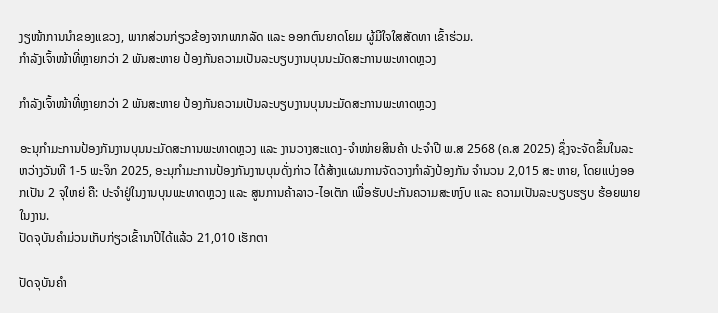ງຽໜ້າການນຳຂອງແຂວງ, ພາກສ່ວນກ່ຽວຂ້ອງຈາກພາກລັດ ແລະ ອອກຕົນຍາດໂຍມ ຜູ້ມີໃຈໃສສັດທາ ເຂົ້າຮ່ວມ.
ກຳລັງເຈົ້າໜ້າທີ່ຫຼາຍກວ່າ 2 ພັນສະຫາຍ ປ້ອງກັນຄວາມເປັນລະບຽບງານບຸນນະມັດສະການພະທາດຫຼວງ

ກຳລັງເຈົ້າໜ້າທີ່ຫຼາຍກວ່າ 2 ພັນສະຫາຍ ປ້ອງກັນຄວາມເປັນລະບຽບງານບຸນນະມັດສະການພະທາດຫຼວງ

ອະນຸກຳມະການປ້ອງກັນງານບຸນນະມັດສະການພະທາດຫຼວງ ແລະ ງານວາງສະແດງ-ຈໍາໜ່າຍສິນຄ້າ ປະຈຳປີ ພ.ສ 2568 (ຄ.ສ 2025) ຊຶ່ງຈະຈັດຂຶ້ນໃນລະຫວ່າງວັນທີ 1-5 ພະຈິກ 2025, ອະນຸກຳມະການປ້ອງກັນງານບຸນດັ່ງກ່າວ ໄດ້ສ້າງແຜນການຈັດວາງກຳລັງປ້ອງກັນ ຈຳນວນ 2,015 ສະ ຫາຍ, ໂດຍແບ່ງອອກເປັນ 2 ຈຸໃຫຍ່ ຄື: ປະຈຳຢູ່ໃນງານບຸນພະທາດຫຼວງ ແລະ ສູນການຄ້າລາວ-ໄອເຕັກ ເພື່ອຮັບປະກັນຄວາມສະຫງົບ ແລະ ຄວາມເປັນລະບຽບຮຽບ ຮ້ອຍພາຍໃນງານ.
ປັດຈຸບັນຄໍາມ່ວນເກັບກ່ຽວເຂົ້ານາປີໄດ້ແລ້ວ 21,010 ເຮັກຕາ

ປັດຈຸບັນຄໍາ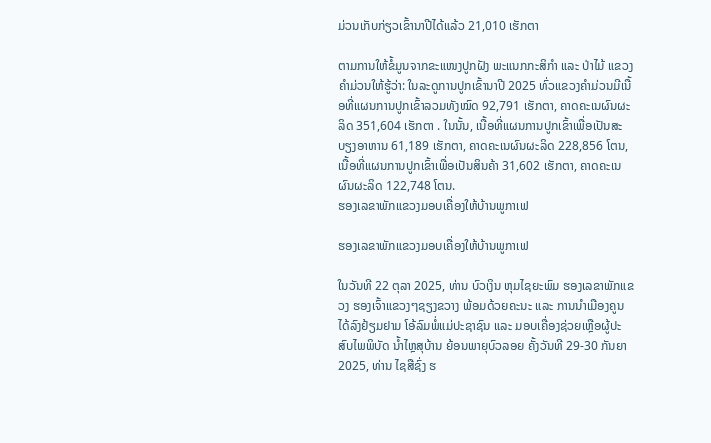ມ່ວນເກັບກ່ຽວເຂົ້ານາປີໄດ້ແລ້ວ 21,010 ເຮັກຕາ

ຕາມການໃຫ້ຂໍ້ມູນຈາກຂະແໜງປູກຝັງ ພະແນກກະສິກໍາ ແລະ ປ່າໄມ້ ແຂວງຄໍາມ່ວນໃຫ້ຮູ້ວ່າ: ໃນລະດູການປູກເຂົ້ານາປີ 2025 ທົ່ວແຂວງຄໍາມ່ວນມີເນື້ອທີ່ແຜນການປູກເຂົ້າລວມທັງໝົດ 92,791 ເຮັກຕາ, ຄາດຄະເນຜົນຜະລິດ 351,604 ເຮັກຕາ . ໃນນັ້ນ, ເນື້ອທີ່ແຜນການປູກເຂົ້າເພື່ອເປັນສະບຽງອາຫານ 61,189 ເຮັກຕາ, ຄາດຄະເນຜົນຜະລິດ 228,856 ໂຕນ, ເນື້ອທີ່ແຜນການປູກເຂົ້າເພື່ອເປັນສິນຄ້າ 31,602 ເຮັກຕາ, ຄາດຄະເນຜົນຜະລິດ 122,748 ໂຕນ.
ຮອງເລຂາພັກແຂວງມອບເຄື່ອງໃຫ້ບ້ານພູກາເຟ

ຮອງເລຂາພັກແຂວງມອບເຄື່ອງໃຫ້ບ້ານພູກາເຟ

ໃນວັນທີ 22 ຕຸລາ 2025, ທ່ານ ບົວເງິນ ຫຸມໄຊຍະພົມ ຮອງເລຂາພັກແຂວງ ຮອງເຈົ້າແຂວງໆຊຽງຂວາງ ພ້ອມດ້ວຍຄະນະ ແລະ ການນຳເມືອງຄູນ ໄດ້ລົງຢ້ຽມຢາມ ໂອ້ລົມພໍ່ແມ່ປະຊາຊົນ ແລະ ມອບເຄື່ອງຊ່ວຍເຫຼືອຜູ້ປະສົບໄພພິບັດ ນ້ຳໄຫຼສຸບ້ານ ຍ້ອນພາຍຸບົວລອຍ ຄັ້ງວັນທີ 29-30 ກັນຍາ 2025, ທ່ານ ໄຊສືຊົ່ງ ຮ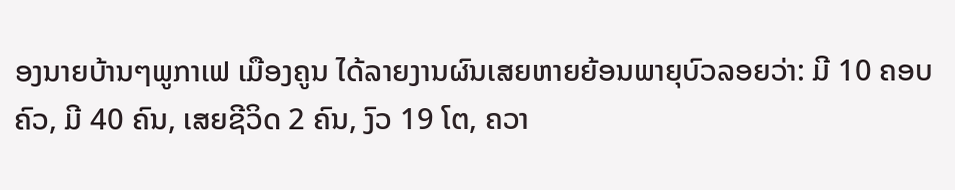ອງນາຍບ້ານໆພູກາເຟ ເມືອງຄູນ ໄດ້ລາຍງານຜົນເສຍຫາຍຍ້ອນພາຍຸບົວລອຍວ່າ: ມີ 10 ຄອບຄົວ, ມີ 40 ຄົນ, ເສຍຊີວິດ 2 ຄົນ, ງົວ 19 ໂຕ, ຄວາ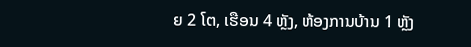ຍ 2 ໂຕ, ເຮືອນ 4 ຫຼັງ, ຫ້ອງການບ້ານ 1 ຫຼັງ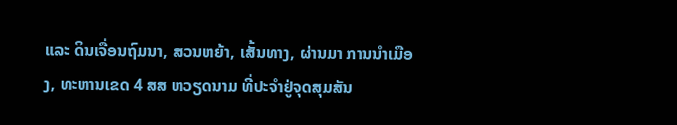ແລະ ດິນເຈື່ອນຖົມນາ, ສວນຫຍ້າ, ເສັ້ນທາງ, ຜ່ານມາ ການນຳເມືອງ, ທະຫານເຂດ 4 ສສ ຫວຽດນາມ ທີ່ປະຈຳຢູ່ຈຸດສຸມສັນ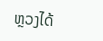ຫຼວງໄດ້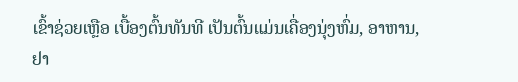ເຂົ້າຊ່ວຍເຫຼືອ ເບື້ອງຕົ້ນທັນທີ ເປັນຕົ້ນແມ່ນເຄື່ອງນຸ່ງຫົ່ມ, ອາຫານ, ຢາ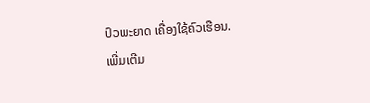ປົວພະຍາດ ເຄື່ອງໃຊ້ຄົວເຮືອນ.
ເພີ່ມເຕີມ